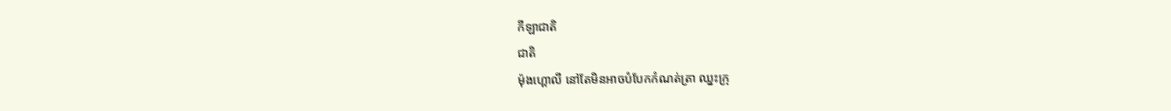កីឡាជាតិ
ជាតិ
ម៉ុងហ្គោលី នៅតែមិនអាចបំបែកកំណត់ត្រា ឈ្នះក្រុ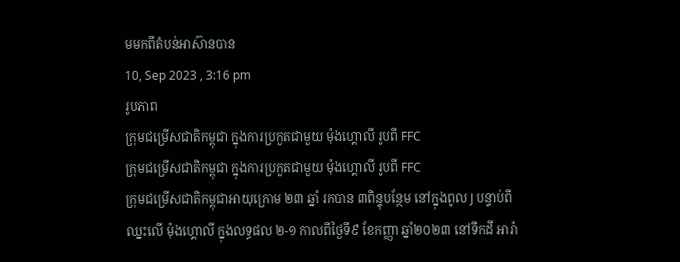មមកពីតំបន់អាស៊ានបាន
10, Sep 2023 , 3:16 pm
រូបភាព
ក្រុមជម្រើសជាតិកម្ពុជា ក្នុងការប្រកួតជាមួយ ម៉ុងហ្គោលី រូបពី FFC
ក្រុមជម្រើសជាតិកម្ពុជា ក្នុងការប្រកួតជាមួយ ម៉ុងហ្គោលី រូបពី FFC
ក្រុមជម្រើសជាតិកម្ពុជាអាយុក្រោម ២៣ ឆ្នាំ រកបាន ៣ពិន្ទុបន្ថែម នៅក្នុងពូល J បន្ទាប់ពីឈ្នះលើ ម៉ុងហ្គោលី ក្នុងលទ្ធផល ២-១ កាលពីថ្ងៃទី៩ ខែកញ្ញា ឆ្នាំ២០២៣ នៅទឹកដី អារ៉ា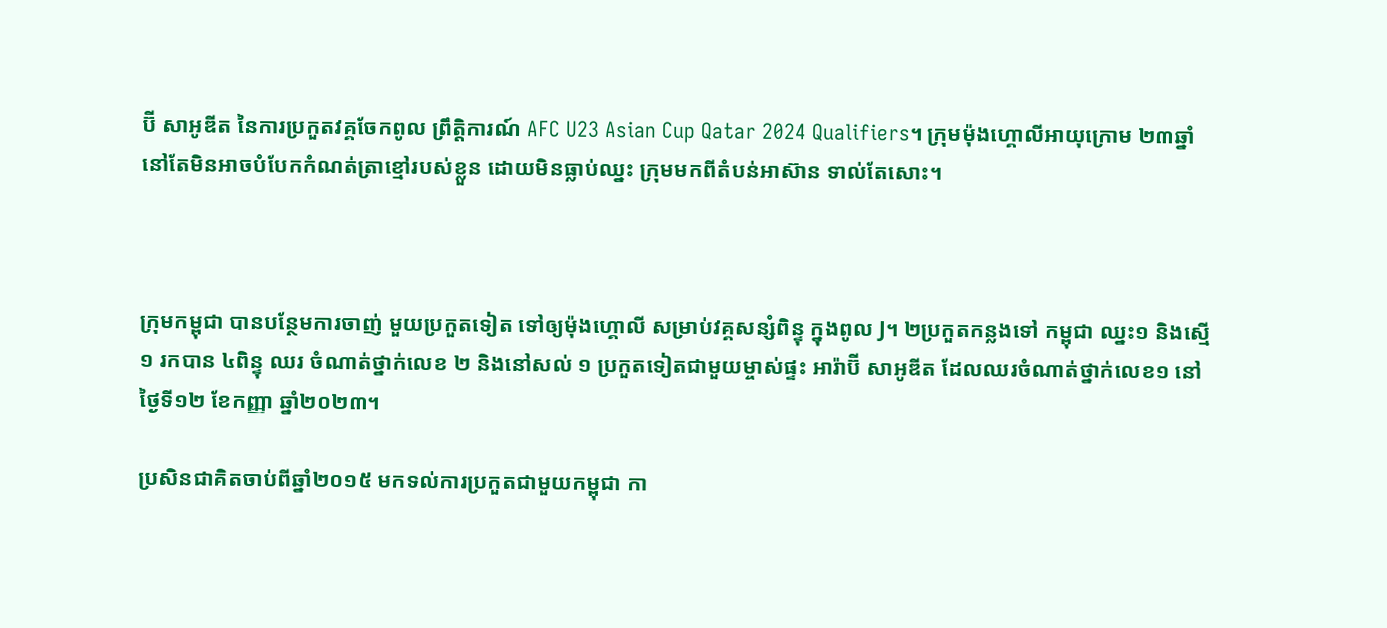ប៊ី សាអូឌីត នៃការប្រកួតវគ្គចែកពូល ព្រឹត្តិការណ៍ AFC U23 Asian Cup Qatar 2024 Qualifiers។ ក្រុមម៉ុងហ្គោលីអាយុក្រោម ២៣ឆ្នាំ នៅតែមិនអាចបំបែកកំណត់ត្រាខ្មៅរបស់ខ្លួន ដោយមិនធ្លាប់ឈ្នះ ក្រុមមកពីតំបន់អាស៊ាន ទាល់តែសោះ។



ក្រុមកម្ពុជា បានបន្ថែមការចាញ់ មួយប្រកួតទៀត ទៅឲ្យម៉ុងហ្គោលី សម្រាប់វគ្គសន្សំពិន្ទុ ក្នុងពូល J។ ២ប្រកួតកន្លងទៅ កម្ពុជា ឈ្នះ១ និងស្មើ១ រកបាន ៤ពិន្ទុ ឈរ ចំណាត់ថ្នាក់លេខ ២ និងនៅសល់ ១ ប្រកួតទៀតជាមួយម្ចាស់ផ្ទះ អារ៉ាប៊ី សាអូឌីត ដែលឈរចំណាត់ថ្នាក់លេខ១ នៅថ្ងៃទី១២ ខែកញ្ញា ឆ្នាំ២០២៣។

ប្រសិនជាគិតចាប់ពីឆ្នាំ២០១៥ មកទល់ការប្រកួតជាមួយកម្ពុជា កា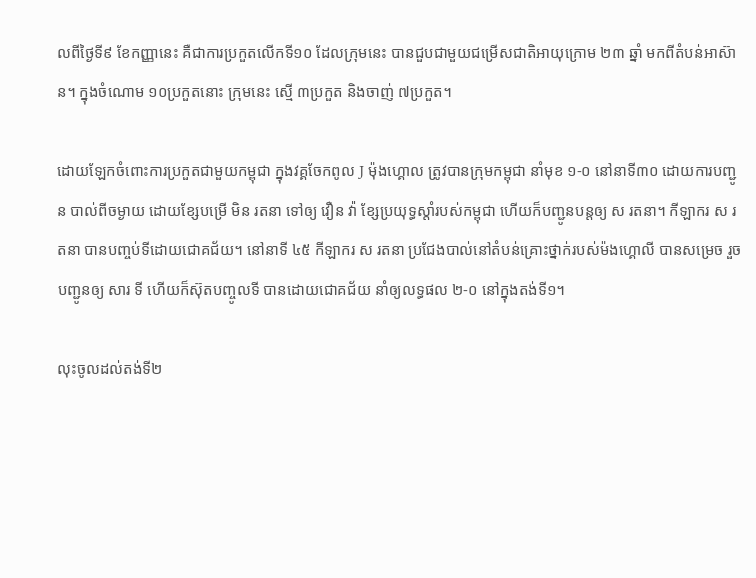លពីថ្ងៃទី៩ ខែកញ្ញានេះ គឺជាការប្រកួតលើកទី១០ ដែលក្រុមនេះ បានជួបជាមួយជម្រើសជាតិអាយុក្រោម ២៣ ឆ្នាំ មកពីតំបន់អាស៊ាន។ ក្នុងចំណោម ១០ប្រកួតនោះ ក្រុមនេះ ស្មើ ៣ប្រកួត និងចាញ់ ៧ប្រកួត។

ដោយឡែកចំពោះការប្រកួតជាមួយកម្ពុជា ក្នុងវគ្គចែកពូល J ម៉ុងហ្គោល ត្រូវបានក្រុមកម្ពុជា នាំមុខ ១-០ នៅនាទី៣០ ដោយការបញ្ជូន បាល់ពីចម្ងាយ ដោយខ្សែបម្រើ មិន រតនា ទៅឲ្យ វឿន វ៉ា ខ្សែប្រយុទ្ធស្តាំរបស់កម្ពុជា ហើយក៏បញ្ជូនបន្ដឲ្យ ស រតនា។ កីឡាករ ស រតនា បានបញ្ចប់ទីដោយជោគជ័យ។ នៅនាទី ៤៥ កីឡាករ ស រតនា ប្រជែងបាល់នៅតំបន់គ្រោះថ្នាក់របស់ម៉ងហ្គោលី បានសម្រេច រួចបញ្ជូនឲ្យ សារ ទី ហើយក៏ស៊ុតបញ្ចូលទី បានដោយជោគជ័យ នាំឲ្យលទ្ធផល ២-០ នៅក្នុងតង់ទី១។

លុះចូលដល់តង់ទី២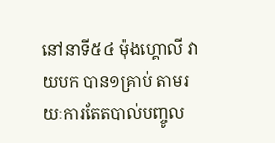នៅនាទី៥៤ ម៉ុងហ្គោលី វាយបក បាន១គ្រាប់ តាមរយៈការតែតបាល់បញ្ចូល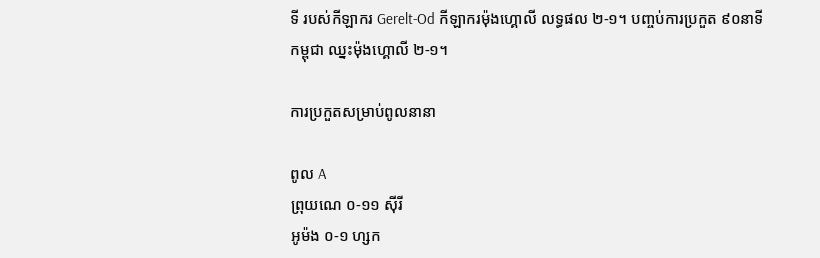ទី របស់កីឡាករ Gerelt-Od កីឡាករម៉ុងហ្គោលី លទ្ធផល ២-១។ បញ្ចប់ការប្រកួត ៩០នាទី កម្ពុជា ឈ្នះម៉ុងហ្គោលី ២-១។

ការប្រកួតសម្រាប់ពូលនានា

ពូល A
ព្រុយណេ ០-១១ ស៊ីរី
អូម៉ង ០-១ ហ្សក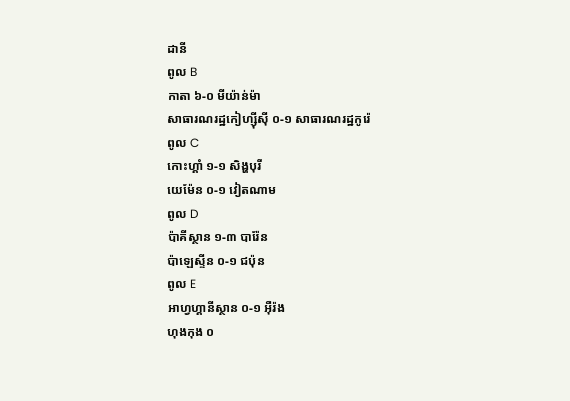ដានី
ពូល B
កាតា ៦-០ មីយ៉ាន់ម៉ា
សាធារណរដ្ឋកៀហ្ស៊ីស៊ី ០-១ សាធារណរដ្ឋកូរ៉េ
ពូល C
កោះហ្គាំ ១-១ សិង្ហបុរី
យេម៉ែន ០-១ វៀតណាម
ពូល D
ប៉ាគីស្ថាន ១-៣ បារ៉ែន
ប៉ាឡេស្ទីន ០-១ ជប៉ុន
ពូល E
អាហ្វហ្គានីស្ថាន ០-១ អ៊ឺរ៉ង
ហុងកុង ០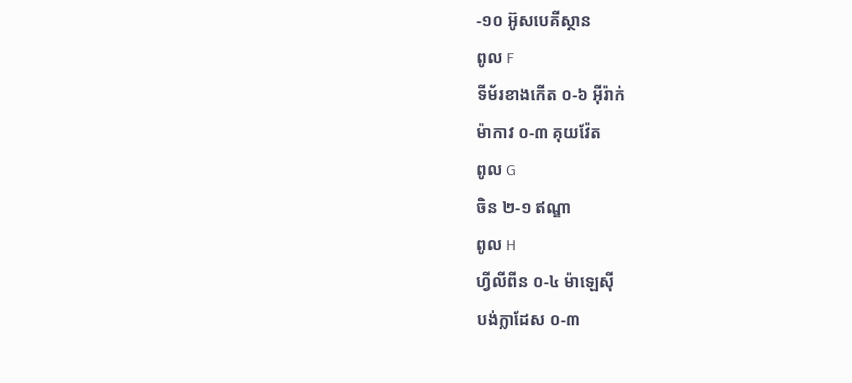-១០ អ៊ូសបេគីស្ថាន
ពូល F
ទីម័រខាងកើត ០-៦ អ៊ីរ៉ាក់
ម៉ាកាវ ០-៣ គុយវ៉ែត
ពូល G
ចិន ២-១ ឥណ្ឌា
ពូល H
ហ្វីលីពីន ០-៤ ម៉ាឡេស៊ី
បង់ក្លាដែស ០-៣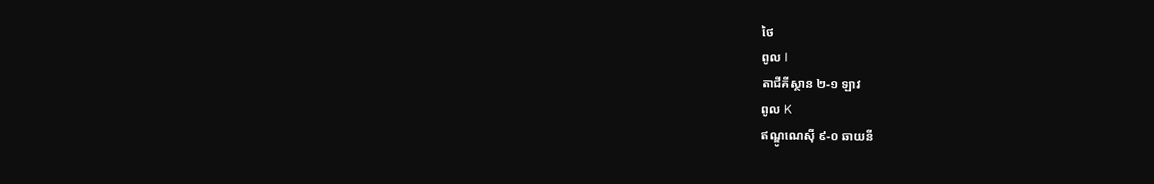ថៃ
ពូល I
តាជីគីស្ថាន ២-១ ឡាវ
ពូល K
ឥណ្ឌូណេស៊ី ៩-០ ឆាយនី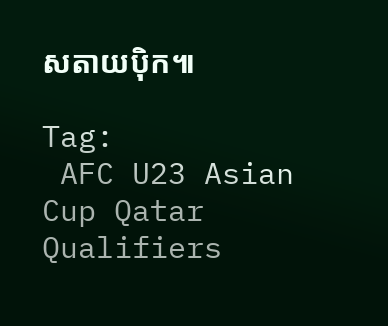សតាយប៉ិក៕

Tag:
 AFC U23 Asian Cup Qatar Qualifiers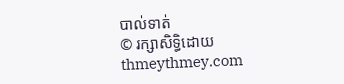បាល់ទាត់
© រក្សាសិទ្ធិដោយ thmeythmey.com